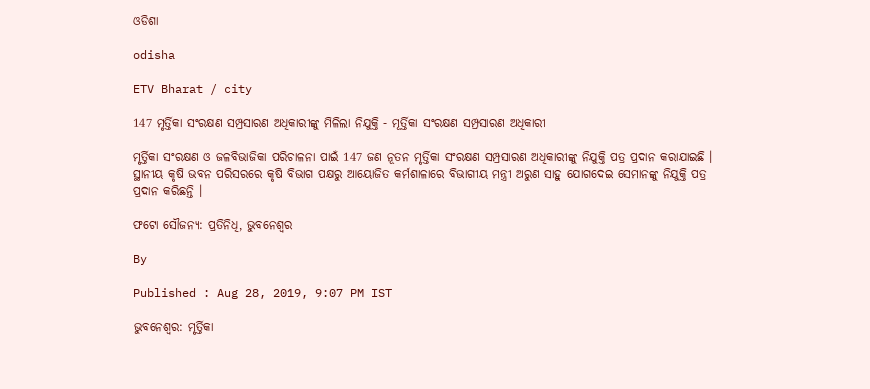ଓଡିଶା

odisha

ETV Bharat / city

147 ମୃର୍ତ୍ତିକା ସଂରକ୍ଷଣ ସମ୍ପ୍ରସାରଣ ଅଧିକାରୀଙ୍କୁ ମିଳିଲା ନିଯୁକ୍ତି - ମୂର୍ତ୍ତିକା ସଂରକ୍ଷଣ ସମ୍ପ୍ରସାରଣ ଅଧିକାରୀ

ମୃର୍ତ୍ତିକା ସଂରକ୍ଷଣ ଓ ଜଳବିଭାଜିକା ପରିଚାଳନା ପାଇଁ 147 ଜଣ ନୂତନ ମୃର୍ତ୍ତିକା ସଂରକ୍ଷଣ ସମ୍ପ୍ରସାରଣ ଅଧିକାରୀଙ୍କୁ ନିଯୁକ୍ତି ପତ୍ର ପ୍ରଦାନ କରାଯାଇଛି । ସ୍ଥାନୀୟ କୃଷି ଭବନ ପରିସରରେ କୃଷି ବିଭାଗ ପକ୍ଷରୁ ଆୟୋଜିତ କର୍ମଶାଳାରେ ବିଭାଗୀୟ ମନ୍ତ୍ରୀ ଅରୁଣ ସାହୁ ଯୋଗଦେଇ ସେମାନଙ୍କୁ ନିଯୁକ୍ତି ପତ୍ର ପ୍ରଦାନ କରିଛନ୍ତି ।

ଫଟୋ ସୌଜନ୍ୟ: ପ୍ରତିନିଧି, ଭୁବନେଶ୍ବର

By

Published : Aug 28, 2019, 9:07 PM IST

ଭୁବନେଶ୍ବର: ମୃର୍ତ୍ତିକା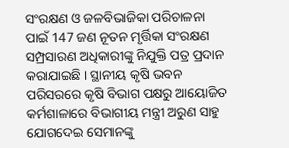ସଂରକ୍ଷଣ ଓ ଜଳବିଭାଜିକା ପରିଚାଳନା ପାଇଁ 147 ଜଣ ନୂତନ ମୃର୍ତ୍ତିକା ସଂରକ୍ଷଣ ସମ୍ପ୍ରସାରଣ ଅଧିକାରୀଙ୍କୁ ନିଯୁକ୍ତି ପତ୍ର ପ୍ରଦାନ କରାଯାଇଛି । ସ୍ଥାନୀୟ କୃଷି ଭବନ ପରିସରରେ କୃଷି ବିଭାଗ ପକ୍ଷରୁ ଆୟୋଜିତ କର୍ମଶାଳାରେ ବିଭାଗୀୟ ମନ୍ତ୍ରୀ ଅରୁଣ ସାହୁ ଯୋଗଦେଇ ସେମାନଙ୍କୁ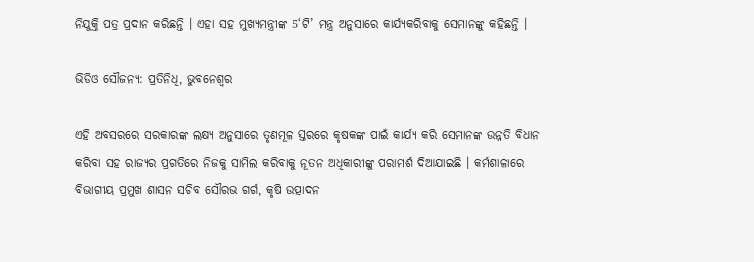ନିଯୁକ୍ତି ପତ୍ର ପ୍ରଦାନ କରିଛନ୍ତି । ଏହା ସହ ମୁଖ୍ୟମନ୍ତ୍ରୀଙ୍କ 5‘ଟି’ ମନ୍ତ୍ର ଅନୁସାରେ କାର୍ଯ୍ୟକରିବାକୁ ସେମାନଙ୍କୁ କହିଛନ୍ତି ।

ଭିଡିଓ ସୌଜନ୍ୟ: ପ୍ରତିନିଧି, ଭୁବନେଶ୍ବର

ଏହି ଅବସରରେ ସରକାରଙ୍କ ଲକ୍ଷ୍ୟ ଅନୁସାରେ ତୃଣମୂଳ ସ୍ତରରେ କୃଷକଙ୍କ ପାଇଁ କାର୍ଯ୍ୟ କରି ସେମାନଙ୍କ ଉନ୍ନତି ବିଧାନ କରିବା ସହ ରାଜ୍ୟର ପ୍ରଗତିରେ ନିଜକୁ ସାମିଲ କରିବାକୁ ନୂତନ ଅଧିକାରୀଙ୍କୁ ପରାମର୍ଶ ଦିଆଯାଇଛି । କର୍ମଶାଳାରେ ବିଭାଗୀୟ ପ୍ରମୁଖ ଶାସନ ସଚିବ ସୌରଭ ଗର୍ଗ, କୃଷି ଉତ୍ପାଦନ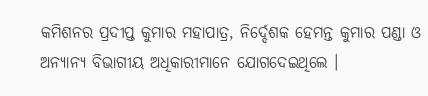କମିଶନର ପ୍ରଦୀପ୍ତ କୁମାର ମହାପାତ୍ର, ନିର୍ଦ୍ଦେଶକ ହେମନ୍ତ କୁମାର ପଣ୍ଡା ଓ ଅନ୍ୟାନ୍ୟ ବିଭାଗୀୟ ଅଧିକାରୀମାନେ ଯୋଗଦେଇଥିଲେ ।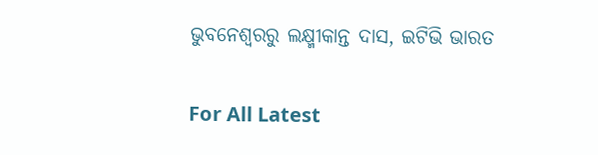ଭୁବନେଶ୍ବରରୁ ଲକ୍ଷ୍ମୀକାନ୍ତ ଦାସ, ଇଟିଭି ଭାରତ

For All Latest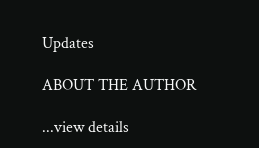Updates

ABOUT THE AUTHOR

...view details